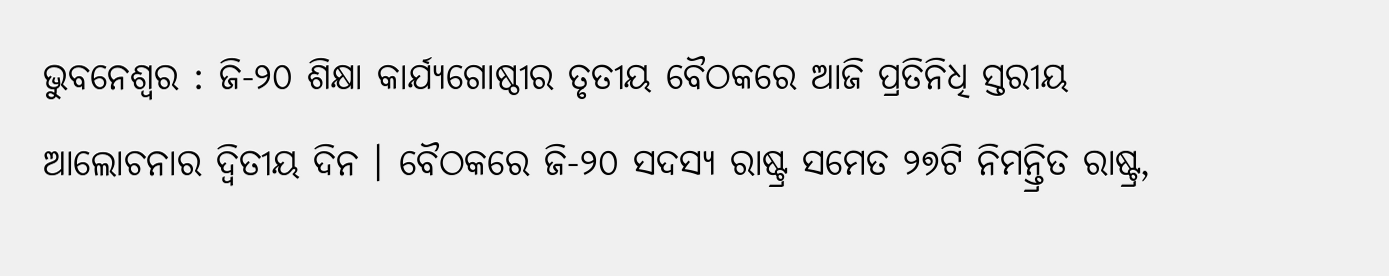ଭୁବନେଶ୍ୱର : ଜି-୨୦ ଶିକ୍ଷା କାର୍ଯ୍ୟଗୋଷ୍ଠୀର ତୃତୀୟ ବୈଠକରେ ଆଜି ପ୍ରତିନିଧି ସ୍ତରୀୟ ଆଲୋଚନାର ଦ୍ୱିତୀୟ ଦିନ । ବୈଠକରେ ଜି-୨୦ ସଦସ୍ୟ ରାଷ୍ଟ୍ର ସମେତ ୨୭ଟି ନିମନ୍ତ୍ରିତ ରାଷ୍ଟ୍ର,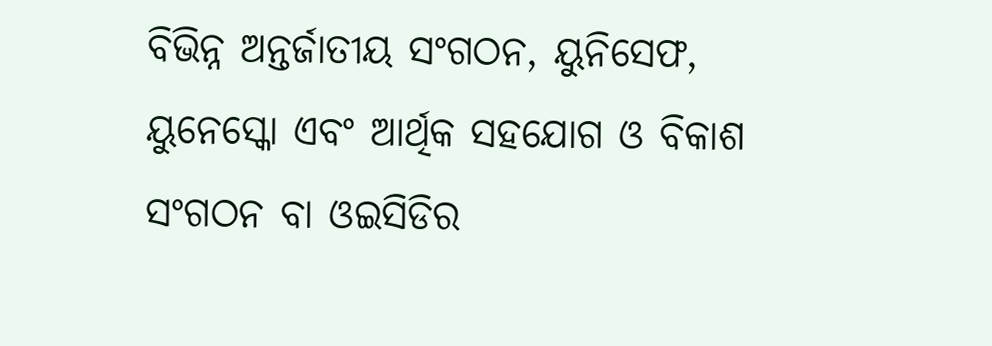ବିଭିନ୍ନ ଅନ୍ତର୍ଜାତୀୟ ସଂଗଠନ, ୟୁନିସେଫ, ୟୁନେସ୍କୋ ଏବଂ ଆର୍ଥିକ ସହଯୋଗ ଓ ବିକାଶ ସଂଗଠନ ବା ଓଇସିଡିର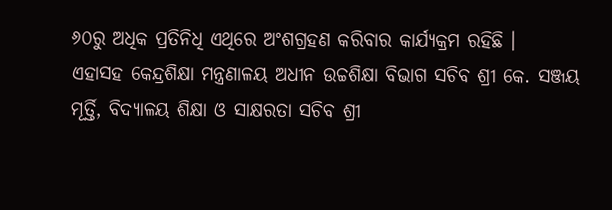୬୦ରୁ ଅଧିକ ପ୍ରତିନିଧି ଏଥିରେ ଅଂଶଗ୍ରହଣ କରିବାର କାର୍ଯ୍ୟକ୍ରମ ରହିଛି ।
ଏହାସହ କେନ୍ଦ୍ରଶିକ୍ଷା ମନ୍ତ୍ରଣାଳୟ ଅଧୀନ ଉଚ୍ଚଶିକ୍ଷା ବିଭାଗ ସଚିବ ଶ୍ରୀ କେ. ସଞ୍ଜୟ ମୂର୍ତ୍ତି, ବିଦ୍ୟାଳୟ ଶିକ୍ଷା ଓ ସାକ୍ଷରତା ସଚିବ ଶ୍ରୀ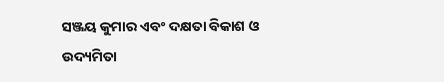ସଞ୍ଜୟ କୁମାର ଏବଂ ଦକ୍ଷତା ବିକାଶ ଓ ଉଦ୍ୟମିତା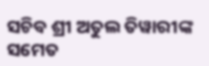ସଚିବ ଶ୍ରୀ ଅତୁଲ ତିୱାରୀଙ୍କ ସମେତ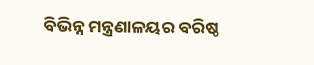ବିଭିନ୍ନ ମନ୍ତ୍ରଣାଳୟର ବରିଷ୍ଠ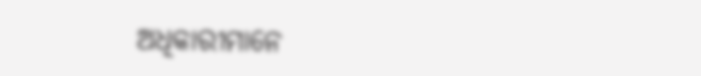ଅଧିକାରୀମାନେ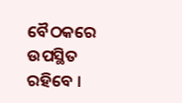ବୈଠକରେ ଉପସ୍ଥିତ ରହିବେ ।